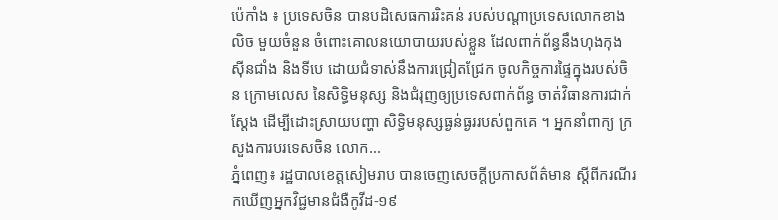ប៉េកាំង ៖ ប្រទេសចិន បានបដិសេធការរិះគន់ របស់បណ្តាប្រទេសលោកខាងលិច មួយចំនួន ចំពោះគោលនយោបាយរបស់ខ្លួន ដែលពាក់ព័ន្ធនឹងហុងកុង ស៊ីនជាំង និងទីបេ ដោយជំទាស់នឹងការជ្រៀតជ្រែក ចូលកិច្ចការផ្ទៃក្នុងរបស់ចិន ក្រោមលេស នៃសិទ្ធិមនុស្ស និងជំរុញឲ្យប្រទេសពាក់ព័ន្ធ ចាត់វិធានការជាក់ស្តែង ដើម្បីដោះស្រាយបញ្ហា សិទ្ធិមនុស្សធ្ងន់ធ្ងររបស់ពួកគេ ។ អ្នកនាំពាក្យ ក្រសួងការបរទេសចិន លោក...
ភ្នំពេញ៖ រដ្ឋបាលខេត្តសៀមរាប បានចេញសេចក្ដីប្រកាសព័ត៌មាន ស្ដីពីករណីរកឃើញអ្នកវិជ្ជមានជំងឺកូវីដ-១៩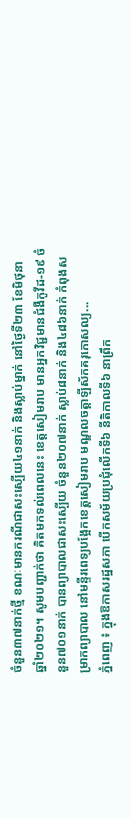ចំនួន៣៧នាក់ថ្មី ខណៈមានករណីជាសះស្បើយ៤១នាក់ និងស្លាប់ម្នាក់ នៅថ្ងៃទី២៣ ខែមិថុនា ឆ្នាំ២០២១។ សូមបញ្ជាក់ថា គិតមកទល់ពេលនេះ ខេត្តសៀមរាប មានអ្នកវិជ្ជមានជំងឺកូវីដ-១៩ ចំនួន៧០១នាក់ បានព្យាបាលជាសះស្បើយ ចំនួន២០៧នាក់ ស្លាប់៨នាក់ និង៤៨៦នាក់ កំពុងសម្រាកព្យាបាល នៅមន្ទីរពេទ្យបង្អែកខេត្តសៀមរាប មណ្ឌលចត្តាឡីស័កគរុកោសល្យ...
ភ្នំពេញ ៖ ក្នុងឱកាសរដ្ឋសភា បើកសម័យប្រជុំលើកទី៦ នីតិកាលទី៦ នាព្រឹក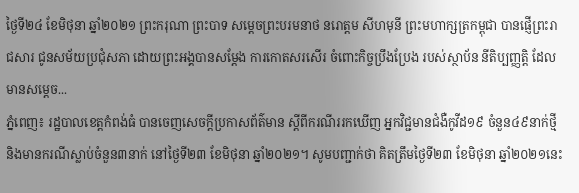ថ្ងៃទី២៤ ខែមិថុនា ឆ្នាំ២០២១ ព្រះករុណា ព្រះបាទ សម្តេចព្រះបរមនាថ នរោត្តម សីហមុនី ព្រះមហាក្សត្រកម្ពុជា បានផ្ញើព្រះរាជសារ ជូនសម័យប្រជុំសភា ដោយព្រះអង្គបានសម្តែង ការកោតសរសើរ ចំពោះកិច្ចប្រឹងប្រែង របស់ស្ថាប័ន នីតិប្បញ្ញត្តិ ដែលមានសម្តេច...
ភ្នំពេញ៖ រដ្ឋបាលខេត្តកំពង់ធំ បានចេញសេចក្តីប្រកាសព័ត៌មាន ស្តីពីករណីររកឃើញ អ្នកវិជ្ជមានជំងឺកូវីដ១៩ ចំនួន៤៩នាក់ថ្មី និងមានករណីស្លាប់ចំនួន៣នាក់ នៅថ្ងៃទី២៣ ខែមិថុនា ឆ្នាំ២០២១។ សូមបញ្ជាក់ថា គិតត្រឹមថ្ងៃទី២៣ ខែមិថុនា ឆ្នាំ២០២១នេះ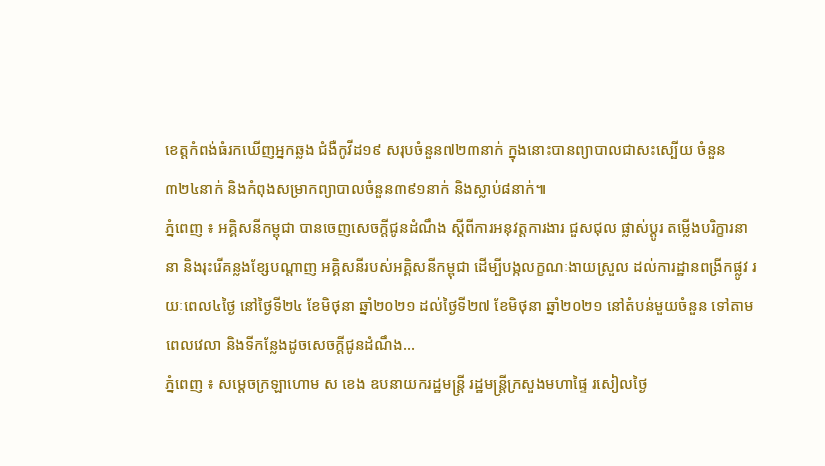ខេត្តកំពង់ធំរកឃើញអ្នកឆ្លង ជំងឺកូវីដ១៩ សរុបចំនួន៧២៣នាក់ ក្នុងនោះបានព្យាបាលជាសះស្បើយ ចំនួន៣២៤នាក់ និងកំពុងសម្រាកព្យាបាលចំនួន៣៩១នាក់ និងស្លាប់៨នាក់៕
ភ្នំពេញ ៖ អគ្គិសនីកម្ពុជា បានចេញសេចក្តីជូនដំណឹង ស្តីពីការអនុវត្តការងារ ជួសជុល ផ្លាស់ប្តូរ តម្លើងបរិក្ខារនានា និងរុះរើគន្លងខ្សែបណ្តាញ អគ្គិសនីរបស់អគ្គិសនីកម្ពុជា ដើម្បីបង្កលក្ខណៈងាយស្រួល ដល់ការដ្ឋានពង្រីកផ្លូវ រយៈពេល៤ថ្ងៃ នៅថ្ងៃទី២៤ ខែមិថុនា ឆ្នាំ២០២១ ដល់ថ្ងៃទី២៧ ខែមិថុនា ឆ្នាំ២០២១ នៅតំបន់មួយចំនួន ទៅតាមពេលវេលា និងទីកន្លែងដូចសេចក្តីជូនដំណឹង...
ភ្នំពេញ ៖ សម្ដេចក្រឡាហោម ស ខេង ឧបនាយករដ្ឋមន្ត្រី រដ្ឋមន្ត្រីក្រសួងមហាផ្ទៃ រសៀលថ្ងៃ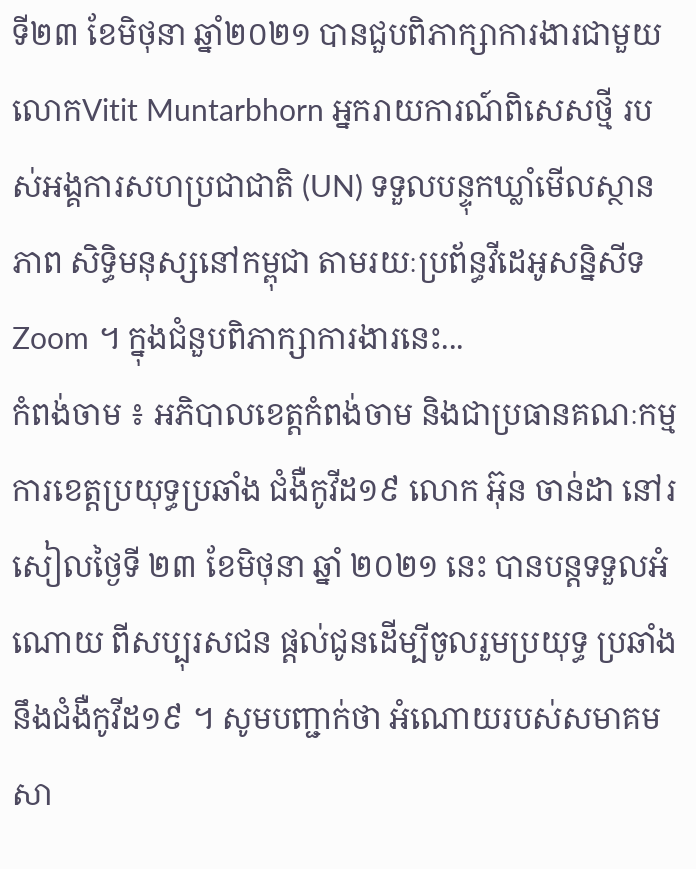ទី២៣ ខែមិថុនា ឆ្នាំ២០២១ បានជួបពិភាក្សាការងារជាមួយ លោកVitit Muntarbhorn អ្នករាយការណ៍ពិសេសថ្មី របស់អង្គការសហប្រជាជាតិ (UN) ទទួលបន្ទុកឃ្លាំមើលស្ថានភាព សិទ្ធិមនុស្សនៅកម្ពុជា តាមរយៈប្រព័ន្ធវីដេអូសន្និសីទ Zoom ។ ក្នុងជំនួបពិភាក្សាការងារនេះ...
កំពង់ចាម ៖ អភិបាលខេត្តកំពង់ចាម និងជាប្រធានគណៈកម្មការខេត្តប្រយុទ្ធប្រឆាំង ជំងឺកូវីដ១៩ លោក អ៊ុន ចាន់ដា នៅរសៀលថ្ងៃទី ២៣ ខែមិថុនា ឆ្នាំ ២០២១ នេះ បានបន្តទទួលអំណោយ ពីសប្បុរសជន ផ្ដល់ជូនដើម្បីចូលរួមប្រយុទ្ធ ប្រឆាំងនឹងជំងឺកូវីដ១៩ ។ សូមបញ្ជាក់ថា អំណោយរបស់សមាគម សា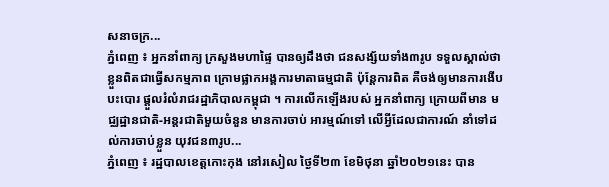សនាចក្រ...
ភ្នំពេញ ៖ អ្នកនាំពាក្យ ក្រសួងមហាផ្ទៃ បានឲ្យដឹងថា ជនសង្ស័យទាំង៣រូប ទទួលស្គាល់ថា ខ្លួនពិតជាធ្វើសកម្មភាព ក្រោមផ្លាកអង្គការមាតាធម្មជាតិ ប៉ុន្ដែការពិត គឺចង់ឲ្យមានការងើបបះបោរ ផ្តួលរំលំរាជរដ្ឋាភិបាលកម្ពុជា ។ ការលើកឡើងរបស់ អ្នកនាំពាក្យ ក្រោយពីមាន មជ្ឈដ្ឋានជាតិ-អន្តរជាតិមួយចំនួន មានការចាប់ អារម្មណ៍ទៅ លើអ្វីដែលជាការណ៍ នាំទៅដល់ការចាប់ខ្លួន យុវជន៣រូប...
ភ្នំពេញ ៖ រដ្ឋបាលខេត្តកោះកុង នៅរសៀល ថ្ងៃទី២៣ ខែមិថុនា ឆ្នាំ២០២១នេះ បាន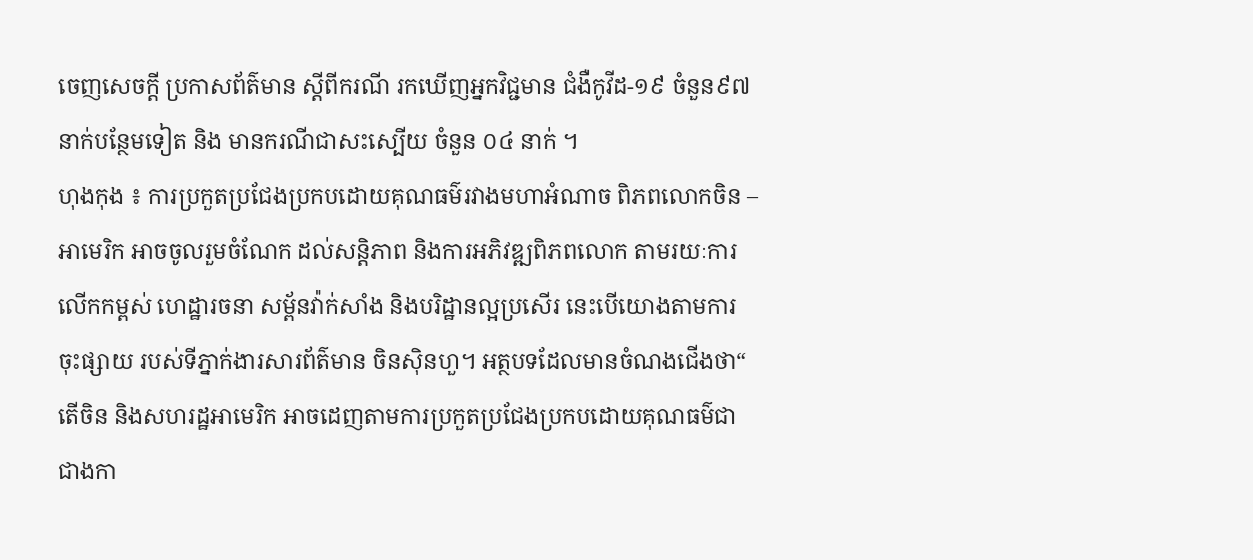ចេញសេចក្តី ប្រកាសព័ត៌មាន ស្តីពីករណី រកឃើញអ្នកវិជ្ជមាន ជំងឺកូវីដ-១៩ ចំនួន៩៧នាក់បន្ថែមទៀត និង មានករណីជាសះស្បើយ ចំនួន ០៤ នាក់ ។
ហុងកុង ៖ ការប្រកួតប្រជែងប្រកបដោយគុណធម៌រវាងមហាអំណាច ពិភពលោកចិន – អាមេរិក អាចចូលរួមចំណែក ដល់សន្តិភាព និងការអភិវឌ្ឍពិភពលោក តាមរយៈការលើកកម្ពស់ ហេដ្ឋារចនា សម្ព័នវ៉ាក់សាំង និងបរិដ្ឋានល្អប្រសើរ នេះបើយោងតាមការ ចុះផ្សាយ របស់ទីភ្នាក់ងារសារព័ត៌មាន ចិនស៊ិនហួ។ អត្ថបទដែលមានចំណងជើងថា“ តើចិន និងសហរដ្ឋអាមេរិក អាចដេញតាមការប្រកួតប្រជែងប្រកបដោយគុណធម៌ជាជាងកា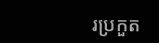រប្រកួត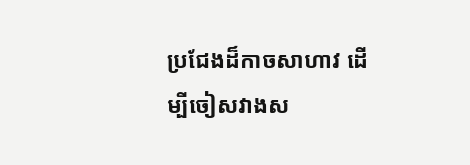ប្រជែងដ៏កាចសាហាវ ដើម្បីចៀសវាងស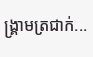ង្គ្រាមត្រជាក់...